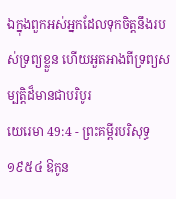ឯក្នុងពួកអស់អ្នកដែលទុកចិត្តនឹងរបស់ទ្រព្យខ្លួន ហើយអួតអាងពីទ្រព្យសម្បត្តិដ៏មានជាបរិបូរ
យេរេមា 49:4 - ព្រះគម្ពីរបរិសុទ្ធ ១៩៥៤ ឱកូន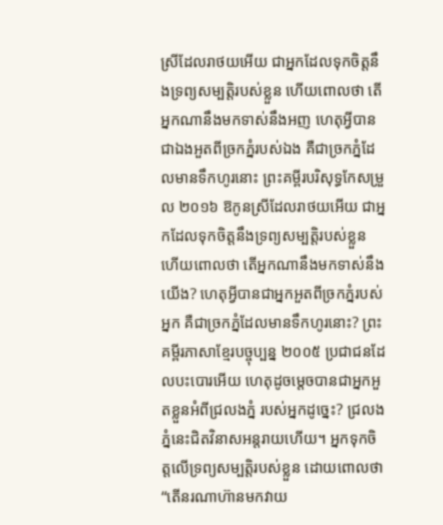ស្រីដែលរាថយអើយ ជាអ្នកដែលទុកចិត្តនឹងទ្រព្យសម្បត្តិរបស់ខ្លួន ហើយពោលថា តើអ្នកណានឹងមកទាស់នឹងអញ ហេតុអ្វីបានជាឯងអួតពីច្រកភ្នំរបស់ឯង គឺជាច្រកភ្នំដែលមានទឹកហូរនោះ ព្រះគម្ពីរបរិសុទ្ធកែសម្រួល ២០១៦ ឱកូនស្រីដែលរាថយអើយ ជាអ្នកដែលទុកចិត្តនឹងទ្រព្យសម្បត្តិរបស់ខ្លួន ហើយពោលថា តើអ្នកណានឹងមកទាស់នឹងយើង? ហេតុអ្វីបានជាអ្នកអួតពីច្រកភ្នំរបស់អ្នក គឺជាច្រកភ្នំដែលមានទឹកហូរនោះ? ព្រះគម្ពីរភាសាខ្មែរបច្ចុប្បន្ន ២០០៥ ប្រជាជនដែលបះបោរអើយ ហេតុដូចម្ដេចបានជាអ្នកអួតខ្លួនអំពីជ្រលងភ្នំ របស់អ្នកដូច្នេះ? ជ្រលងភ្នំនេះជិតវិនាសអន្តរាយហើយ។ អ្នកទុកចិត្តលើទ្រព្យសម្បត្តិរបស់ខ្លួន ដោយពោលថា “តើនរណាហ៊ានមកវាយ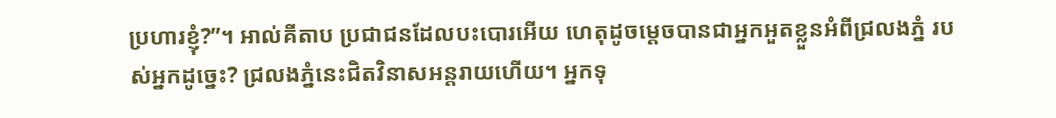ប្រហារខ្ញុំ?”។ អាល់គីតាប ប្រជាជនដែលបះបោរអើយ ហេតុដូចម្ដេចបានជាអ្នកអួតខ្លួនអំពីជ្រលងភ្នំ របស់អ្នកដូច្នេះ? ជ្រលងភ្នំនេះជិតវិនាសអន្តរាយហើយ។ អ្នកទុ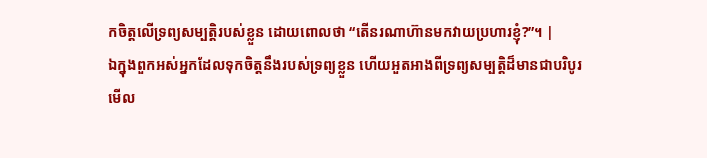កចិត្តលើទ្រព្យសម្បត្តិរបស់ខ្លួន ដោយពោលថា “តើនរណាហ៊ានមកវាយប្រហារខ្ញុំ?”។ |
ឯក្នុងពួកអស់អ្នកដែលទុកចិត្តនឹងរបស់ទ្រព្យខ្លួន ហើយអួតអាងពីទ្រព្យសម្បត្តិដ៏មានជាបរិបូរ
មើល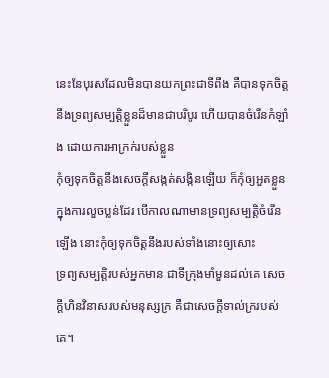នេះនែបុរសដែលមិនបានយកព្រះជាទីពឹង គឺបានទុកចិត្តនឹងទ្រព្យសម្បត្តិខ្លួនដ៏មានជាបរិបូរ ហើយបានចំរើនកំឡាំង ដោយការអាក្រក់របស់ខ្លួន
កុំឲ្យទុកចិត្តនឹងសេចក្ដីសង្កត់សង្កិនឡើយ ក៏កុំឲ្យអួតខ្លួនក្នុងការលួចប្លន់ដែរ បើកាលណាមានទ្រព្យសម្បត្តិចំរើនឡើង នោះកុំឲ្យទុកចិត្តនឹងរបស់ទាំងនោះឲ្យសោះ
ទ្រព្យសម្បត្តិរបស់អ្នកមាន ជាទីក្រុងមាំមួនដល់គេ សេចក្ដីហិនវិនាសរបស់មនុស្សក្រ គឺជាសេចក្ដីទាល់ក្ររបស់គេ។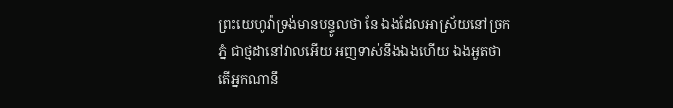ព្រះយេហូវ៉ាទ្រង់មានបន្ទូលថា នែ ឯងដែលអាស្រ័យនៅច្រកភ្នំ ជាថ្មដានៅវាលអើយ អញទាស់នឹងឯងហើយ ឯងអួតថា តើអ្នកណានឹ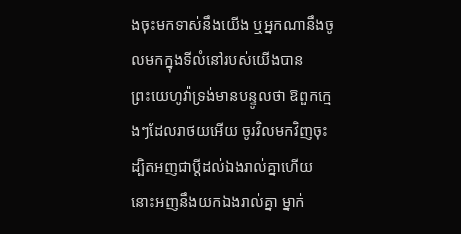ងចុះមកទាស់នឹងយើង ឬអ្នកណានឹងចូលមកក្នុងទីលំនៅរបស់យើងបាន
ព្រះយេហូវ៉ាទ្រង់មានបន្ទូលថា ឱពួកក្មេងៗដែលរាថយអើយ ចូរវិលមកវិញចុះ ដ្បិតអញជាប្ដីដល់ឯងរាល់គ្នាហើយ នោះអញនឹងយកឯងរាល់គ្នា ម្នាក់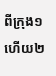ពីក្រុង១ ហើយ២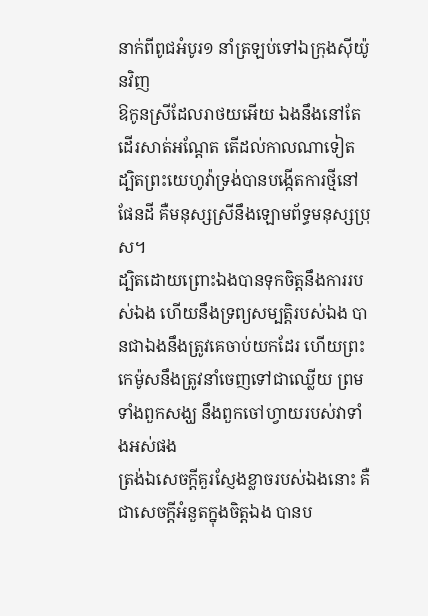នាក់ពីពូជអំបូរ១ នាំត្រឡប់ទៅឯក្រុងស៊ីយ៉ូនវិញ
ឱកូនស្រីដែលរាថយអើយ ឯងនឹងនៅតែដើរសាត់អណ្តែត តើដល់កាលណាទៀត ដ្បិតព្រះយេហូវ៉ាទ្រង់បានបង្កើតការថ្មីនៅផែនដី គឺមនុស្សស្រីនឹងឡោមព័ទ្ធមនុស្សប្រុស។
ដ្បិតដោយព្រោះឯងបានទុកចិត្តនឹងការរបស់ឯង ហើយនឹងទ្រព្យសម្បត្តិរបស់ឯង បានជាឯងនឹងត្រូវគេចាប់យកដែរ ហើយព្រះកេម៉ូសនឹងត្រូវនាំចេញទៅជាឈ្លើយ ព្រមទាំងពួកសង្ឃ នឹងពួកចៅហ្វាយរបស់វាទាំងអស់ផង
ត្រង់ឯសេចក្ដីគួរស្ញែងខ្លាចរបស់ឯងនោះ គឺជាសេចក្ដីអំនួតក្នុងចិត្តឯង បានប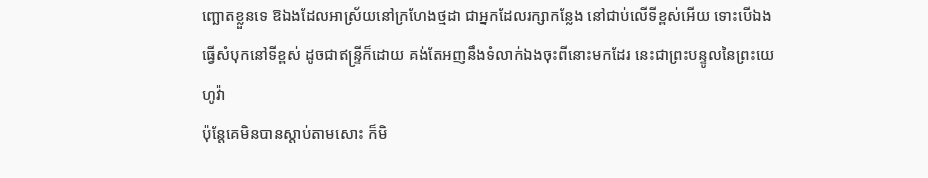ញ្ឆោតខ្លួនទេ ឱឯងដែលអាស្រ័យនៅក្រហែងថ្មដា ជាអ្នកដែលរក្សាកន្លែង នៅជាប់លើទីខ្ពស់អើយ ទោះបើឯងធ្វើសំបុកនៅទីខ្ពស់ ដូចជាឥន្ទ្រីក៏ដោយ គង់តែអញនឹងទំលាក់ឯងចុះពីនោះមកដែរ នេះជាព្រះបន្ទូលនៃព្រះយេហូវ៉ា
ប៉ុន្តែគេមិនបានស្តាប់តាមសោះ ក៏មិ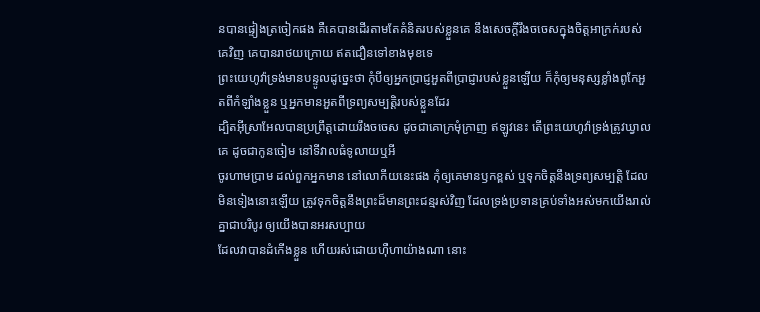នបានផ្ទៀងត្រចៀកផង គឺគេបានដើរតាមតែគំនិតរបស់ខ្លួនគេ នឹងសេចក្ដីរឹងចចេសក្នុងចិត្តអាក្រក់របស់គេវិញ គេបានរាថយក្រោយ ឥតជឿនទៅខាងមុខទេ
ព្រះយេហូវ៉ាទ្រង់មានបន្ទូលដូច្នេះថា កុំបីឲ្យអ្នកប្រាជ្ញអួតពីប្រាជ្ញារបស់ខ្លួនឡើយ ក៏កុំឲ្យមនុស្សខ្លាំងពូកែអួតពីកំឡាំងខ្លួន ឬអ្នកមានអួតពីទ្រព្យសម្បត្តិរបស់ខ្លួនដែរ
ដ្បិតអ៊ីស្រាអែលបានប្រព្រឹត្តដោយរឹងចចេស ដូចជាគោក្រមុំក្រាញ ឥឡូវនេះ តើព្រះយេហូវ៉ាទ្រង់ត្រូវឃ្វាលគេ ដូចជាកូនចៀម នៅទីវាលធំទូលាយឬអី
ចូរហាមប្រាម ដល់ពួកអ្នកមាន នៅលោកីយនេះផង កុំឲ្យគេមានឫកខ្ពស់ ឬទុកចិត្តនឹងទ្រព្យសម្បត្តិ ដែលមិនទៀងនោះឡើយ ត្រូវទុកចិត្តនឹងព្រះដ៏មានព្រះជន្មរស់វិញ ដែលទ្រង់ប្រទានគ្រប់ទាំងអស់មកយើងរាល់គ្នាជាបរិបូរ ឲ្យយើងបានអរសប្បាយ
ដែលវាបានដំកើងខ្លួន ហើយរស់ដោយហ៊ឺហាយ៉ាងណា នោះ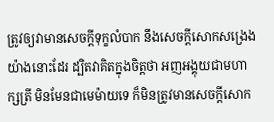ត្រូវឲ្យវាមានសេចក្ដីទុក្ខលំបាក នឹងសេចក្ដីសោកសង្រេងយ៉ាងនោះដែរ ដ្បិតវាគិតក្នុងចិត្តថា អញអង្គុយជាមហាក្សត្រី មិនមែនជាមេម៉ាយទេ ក៏មិនត្រូវមានសេចក្ដីសោក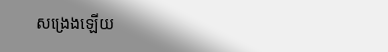សង្រេងឡើយ